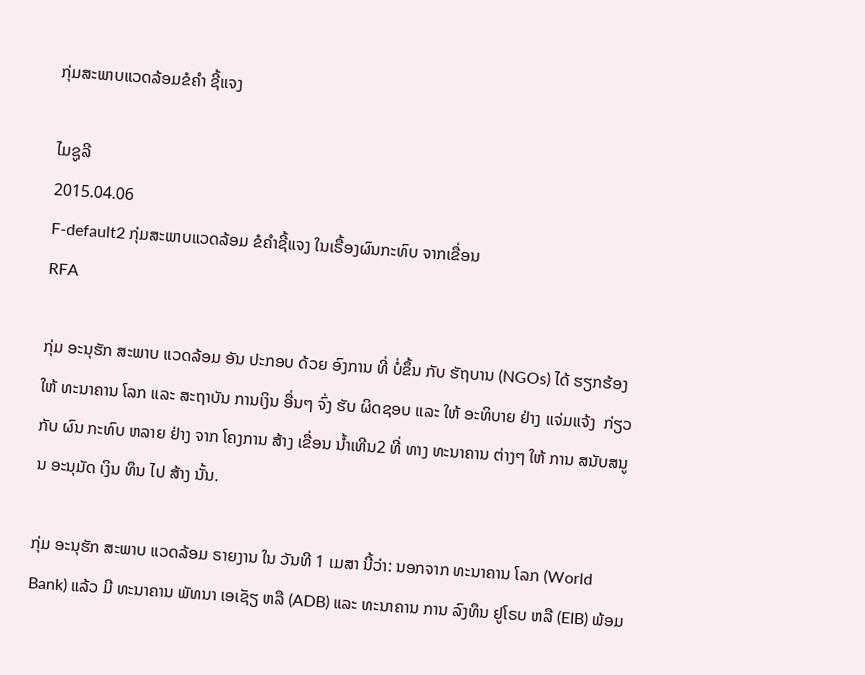ກຸ່ມສະພາບແວດລ້ອມຂໍຄໍາ ຊີ້ແຈງ

ໄມຊູລີ
2015.04.06
F-default2 ກຸ່ມສະພາບແວດລ້ອມ ຂໍຄໍາຊີ້ແຈງ ໃນເຣື້ອງຜົນກະທົບ ຈາກເຂື່ອນ
RFA

ກຸ່ມ ອະນຸຮັກ ສະພາບ ແວດລ້ອມ ອັນ ປະກອບ ດ້ວຍ ອົງການ ທີ່ ບໍ່ຂຶ້ນ ກັບ ຮັຖບານ (NGOs) ໄດ້ ຮຽກຮ້ອງ ໃຫ້ ທະນາຄານ ໂລກ ແລະ ສະຖາບັນ ການເງິນ ອື່ນໆ ຈົ່ງ ຮັບ ຜິດຊອບ ແລະ ໃຫ້ ອະທິບາຍ ຢ່າງ ແຈ່ມແຈ້ງ  ກ່ຽວກັບ ຜົນ ກະທົບ ຫລາຍ ຢ່າງ ຈາກ ໂຄງການ ສ້າງ ເຂື່ອນ ນ້ຳເທີນ2 ທີ່ ທາງ ທະນາຄານ ຕ່າງໆ ໃຫ້ ການ ສນັບສນູນ ອະນຸມັດ ເງິນ ທຶນ ໄປ ສ້າງ ນັ້ນ.

ກຸ່ມ ອະນຸຮັກ ສະພາບ ແວດລ້ອມ ຣາຍງານ ໃນ ວັນທີ 1 ເມສາ ນີ້ວ່າ: ນອກຈາກ ທະນາຄານ ໂລກ (World Bank) ແລ້ວ ມີ ທະນາຄານ ພັທນາ ເອເຊັຽ ຫລື (ADB) ແລະ ທະນາຄານ ການ ລົງທຶນ ຢູໂຣບ ຫລື (EIB) ພ້ອມ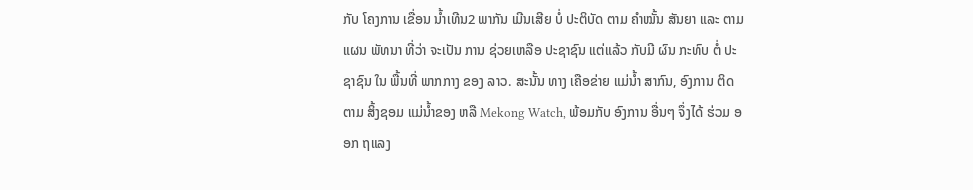ກັບ ໂຄງການ ເຂື່ອນ ນ້ຳເທີນ2 ພາກັນ ເມີນເສີຍ ບໍ່ ປະຕິບັດ ຕາມ ຄຳໝັ້ນ ສັນຍາ ແລະ ຕາມແຜນ ພັທນາ ທີ່ວ່າ ຈະເປັນ ການ ຊ່ວຍເຫລືອ ປະຊາຊົນ ແຕ່ແລ້ວ ກັບມີ ຜົນ ກະທົບ ຕໍ່ ປະຊາຊົນ ໃນ ພື້ນທີ່ ພາກກາງ ຂອງ ລາວ. ສະນັ້ນ ທາງ ເຄືອຂ່າຍ ແມ່ນ້ຳ ສາກົນ, ອົງການ ຕິດຕາມ ສິ້ງຊອມ ແມ່ນ້ຳຂອງ ຫລື Mekong Watch, ພ້ອມກັບ ອົງການ ອື່ນໆ ຈຶ່ງໄດ້ ຮ່ວມ ອອກ ຖແລງ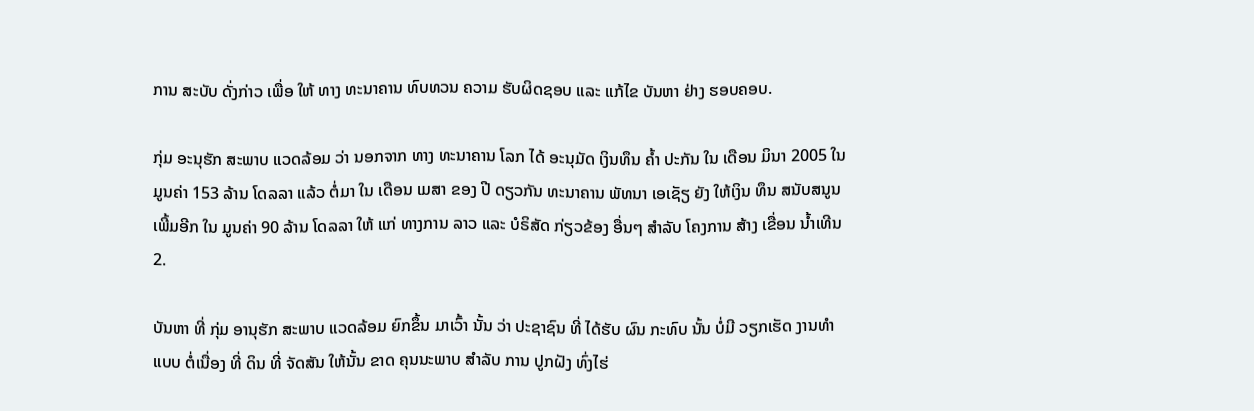ການ ສະບັບ ດັ່ງກ່າວ ເພື່ອ ໃຫ້ ທາງ ທະນາຄານ ທົບທວນ ຄວາມ ຮັບຜິດຊອບ ແລະ ແກ້ໄຂ ບັນຫາ ຢ່າງ ຮອບຄອບ.

ກຸ່ມ ອະນຸຮັກ ສະພາບ ແວດລ້ອມ ວ່າ ນອກຈາກ ທາງ ທະນາຄານ ໂລກ ໄດ້ ອະນຸມັດ ເງິນທຶນ ຄ້ຳ ປະກັນ ໃນ ເດືອນ ມິນາ 2005 ໃນ ມູນຄ່າ 153 ລ້ານ ໂດລລາ ແລ້ວ ຕໍ່ມາ ໃນ ເດືອນ ເມສາ ຂອງ ປີ ດຽວກັນ ທະນາຄານ ພັທນາ ເອເຊັຽ ຍັງ ໃຫ້ເງິນ ທຶນ ສນັບສນູນ ເພີ້ມອີກ ໃນ ມູນຄ່າ 90 ລ້ານ ໂດລລາ ໃຫ້ ແກ່ ທາງການ ລາວ ແລະ ບໍຣິສັດ ກ່ຽວຂ້ອງ ອື່ນໆ ສຳລັບ ໂຄງການ ສ້າງ ເຂື່ອນ ນ້ຳເທີນ2.

ບັນຫາ ທີ່ ກຸ່ມ ອານຸຮັກ ສະພາບ ແວດລ້ອມ ຍົກຂຶ້ນ ມາເວົ້າ ນັ້ນ ວ່າ ປະຊາຊົນ ທີ່ ໄດ້ຮັບ ຜົນ ກະທົບ ນັ້ນ ບໍ່ມີ ວຽກເຮັດ ງານທໍາ ແບບ ຕໍ່ເນື່ອງ ທີ່ ດິນ ທີ່ ຈັດສັນ ໃຫ້ນັ້ນ ຂາດ ຄຸນນະພາບ ສໍາລັບ ການ ປູກຝັງ ທົ່ງໄຮ່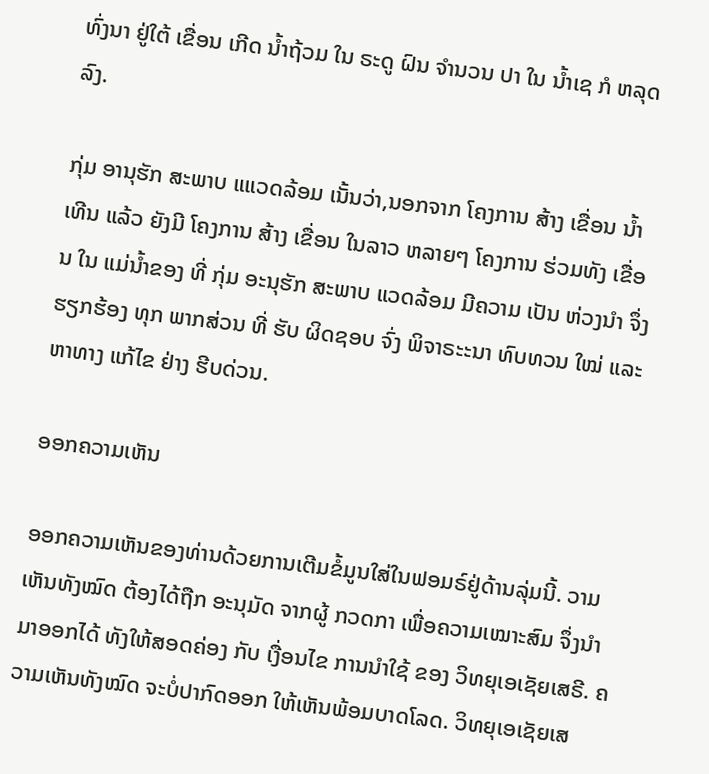ທົ່ງນາ ຢູ່ໃຕ້ ເຂື່ອນ ເກີດ ນໍ້າຖ້ວມ ໃນ ຣະດູ ຝົນ ຈໍານວນ ປາ ໃນ ນໍ້າເຊ ກໍ ຫລຸດລົງ.

ກຸ່ມ ອານຸຮັກ ສະພາບ ແແວດລ້ອມ ເນັ້ນວ່າ,ນອກຈາກ ໂຄງການ ສ້າງ ເຂື່ອນ ນໍ້າເທີນ ແລ້ວ ຍັງມີ ໂຄງການ ສ້າງ ເຂື່ອນ ໃນລາວ ຫລາຍໆ ໂຄງການ ຮ່ວມທັງ ເຂື່ອນ ໃນ ແມ່ນໍ້າຂອງ ທີ່ ກຸ່ມ ອະນຸຮັກ ສະພາບ ແວດລ້ອມ ມີຄວາມ ເປັນ ຫ່ວງນຳ ຈຶ່ງ ຮຽກຮ້ອງ ທຸກ ພາກສ່ວນ ທີ່ ຮັບ ຜິດຊອບ ຈົ່ງ ພິຈາຣະະນາ ທົບທວນ ໃໝ່ ແລະ ຫາທາງ ແກ້ໄຂ ຢ່າງ ຮີບດ່ວນ.

ອອກຄວາມເຫັນ

ອອກຄວາມເຫັນຂອງທ່ານດ້ວຍການເຕີມຂໍ້ມູນໃສ່ໃນຟອມຣ໌ຢູ່ດ້ານລຸ່ມນີ້. ວາມເຫັນທັງໝົດ ຕ້ອງໄດ້ຖືກ ອະນຸມັດ ຈາກຜູ້ ກວດກາ ເພື່ອຄວາມເໝາະສົມ ຈຶ່ງນໍາມາອອກໄດ້ ທັງໃຫ້ສອດຄ່ອງ ກັບ ເງື່ອນໄຂ ການນຳໃຊ້ ຂອງ ວິທຍຸເອເຊັຍເສຣີ. ຄວາມເຫັນທັງໝົດ ຈະບໍ່ປາກົດອອກ ໃຫ້ເຫັນພ້ອມບາດໂລດ. ວິທຍຸເອເຊັຍເສ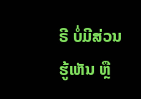ຣີ ບໍ່ມີສ່ວນຮູ້ເຫັນ ຫຼື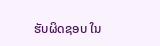ຮັບຜິດຊອບ ໃນ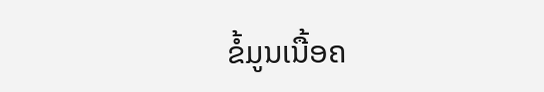ຂໍ້ມູນເນື້ອຄ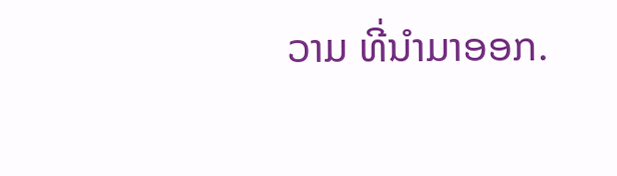ວາມ ທີ່ນໍາມາອອກ.